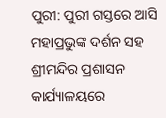ପୁରୀ: ପୁରୀ ଗସ୍ତରେ ଆସି ମହାପ୍ରଭୁଙ୍କ ଦର୍ଶନ ସହ ଶ୍ରୀମନ୍ଦିର ପ୍ରଶାସନ କାର୍ଯ୍ୟାଳୟରେ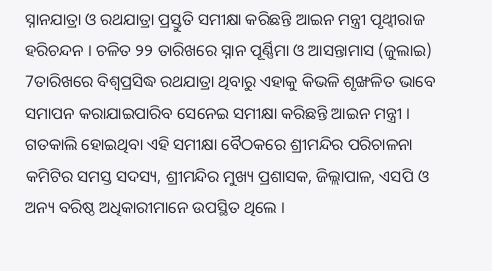ସ୍ନାନଯାତ୍ରା ଓ ରଥଯାତ୍ରା ପ୍ରସ୍ତୁତି ସମୀକ୍ଷା କରିଛନ୍ତି ଆଇନ ମନ୍ତ୍ରୀ ପୃଥ୍ୱୀରାଜ ହରିଚନ୍ଦନ । ଚଳିତ ୨୨ ତାରିଖରେ ସ୍ନାନ ପୂର୍ଣ୍ଣିମା ଓ ଆସନ୍ତାମାସ (ଜୁଲାଇ) 7ତାରିଖରେ ବିଶ୍ବପ୍ରସିଦ୍ଧ ରଥଯାତ୍ରା ଥିବାରୁ ଏହାକୁ କିଭଳି ଶୃଙ୍ଖଳିତ ଭାବେ ସମାପନ କରାଯାଇପାରିବ ସେନେଇ ସମୀକ୍ଷା କରିଛନ୍ତି ଆଇନ ମନ୍ତ୍ରୀ । ଗତକାଲି ହୋଇଥିବା ଏହି ସମୀକ୍ଷା ବୈଠକରେ ଶ୍ରୀମନ୍ଦିର ପରିଚାଳନା କମିଟିର ସମସ୍ତ ସଦସ୍ୟ, ଶ୍ରୀମନ୍ଦିର ମୁଖ୍ୟ ପ୍ରଶାସକ, ଜିଲ୍ଲାପାଳ, ଏସପି ଓ ଅନ୍ୟ ବରିଷ୍ଠ ଅଧିକାରୀମାନେ ଉପସ୍ଥିତ ଥିଲେ ।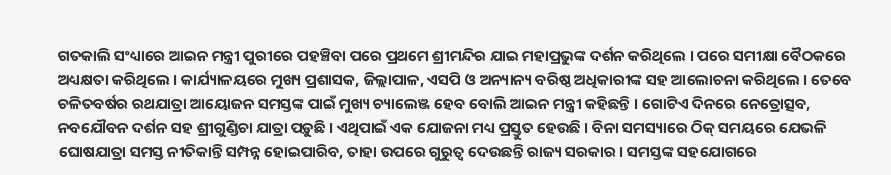ଗତକାଲି ସଂଧ୍ୟାରେ ଆଇନ ମନ୍ତ୍ରୀ ପୁରୀରେ ପହଞ୍ଚିବା ପରେ ପ୍ରଥମେ ଶ୍ରୀମନ୍ଦିର ଯାଇ ମହାପ୍ରଭୁଙ୍କ ଦର୍ଶନ କରିଥିଲେ । ପରେ ସମୀକ୍ଷା ବୈଠକରେ ଅଧ୍ୟକ୍ଷତା କରିଥିଲେ । କାର୍ଯ୍ୟାଳୟରେ ମୁଖ୍ୟ ପ୍ରଶାସକ, ଜିଲ୍ଲାପାଳ, ଏସପି ଓ ଅନ୍ୟାନ୍ୟ ବରିଷ୍ଠ ଅଧିକାରୀଙ୍କ ସହ ଆଲୋଚନା କରିଥିଲେ । ତେବେ ଚଳିତବର୍ଷର ରଥଯାତ୍ରା ଆୟୋଜନ ସମସ୍ତଙ୍କ ପାଇଁ ମୁଖ୍ୟ ଚ୍ୟାଲେଞ୍ଜ ହେବ ବୋଲି ଆଇନ ମନ୍ତ୍ରୀ କହିଛନ୍ତି । ଗୋଟିଏ ଦିନରେ ନେତ୍ରୋତ୍ସବ, ନବଯୌବନ ଦର୍ଶନ ସହ ଶ୍ରୀଗୁଣ୍ଡିଚା ଯାତ୍ରା ପଡ଼ୁଛି । ଏଥିପାଇଁ ଏକ ଯୋଜନା ମଧ୍ୟ ପ୍ରସ୍ତୁତ ହେଉଛି । ବିନା ସମସ୍ୟାରେ ଠିକ୍ ସମୟରେ ଯେଭଳି ଘୋଷଯାତ୍ରା ସମସ୍ତ ନୀତିକାନ୍ତି ସମ୍ପନ୍ନ ହୋଇପାରିବ, ତାହା ଉପରେ ଗୁରୁତ୍ବ ଦେଉଛନ୍ତି ରାଜ୍ୟ ସରକାର । ସମସ୍ତଙ୍କ ସହଯୋଗରେ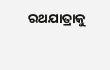ରଥଯାତ୍ରାକୁ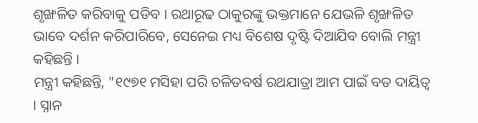ଶୃଙ୍ଖଳିତ କରିବାକୁ ପଡିବ । ରଥାରୂଢ ଠାକୁରଙ୍କୁ ଭକ୍ତମାନେ ଯେଭଳି ଶୃଙ୍ଖଳିତ ଭାବେ ଦର୍ଶନ କରିପାରିବେ, ସେନେଇ ମଧ୍ୟ ବିଶେଷ ଦୃଷ୍ଟି ଦିଆଯିବ ବୋଲି ମନ୍ତ୍ରୀ କହିଛନ୍ତି ।
ମନ୍ତ୍ରୀ କହିଛନ୍ତି, "୧୯୭୧ ମସିହା ପରି ଚଳିତବର୍ଷ ରଥଯାତ୍ରା ଆମ ପାଇଁ ବଡ ଦାୟିତ୍ୱ । ସ୍ନାନ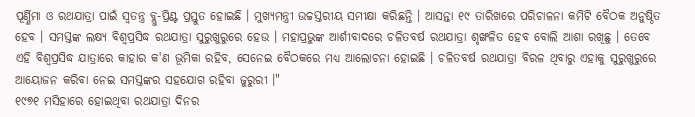ପୂର୍ଣ୍ଣିମା ଓ ରଥଯାତ୍ରା ପାଇଁ ସ୍ୱତନ୍ତ୍ର ବ୍ଲୁ-ପ୍ରିଣ୍ଟ ପ୍ରସ୍ତୁତ ହୋଇଛି । ମୁଖ୍ୟମନ୍ତ୍ରୀ ଉଚ୍ଚସ୍ତରୀୟ ସମୀକ୍ଷା କରିଛନ୍ତି । ଆସନ୍ତା ୧୯ ତାରିଖରେ ପରିଚାଳନା କମିଟି ବୈଠକ ଅନୁଷ୍ଠିତ ହେବ । ସମସ୍ତଙ୍କ ଲକ୍ଷ୍ୟ ବିଶ୍ୱପ୍ରସିଦ୍ଧ ରଥଯାତ୍ରା ସୁରୁଖୁରୁରେ ହେଉ । ମହାପ୍ରଭୁଙ୍କ ଆର୍ଶୀବାଦରେ ଚଳିତବର୍ଷ ରଥଯାତ୍ରା ଶୃଙ୍ଖଳିତ ହେବ ବୋଲି ଆଶା ରଖିଛୁ । ତେବେ ଏହି ବିଶ୍ବପ୍ରସିଦ୍ଧ ଯାତ୍ରାରେ କାହାର କ'ଣ ଭୂମିକା ରହିବ, ସେନେଇ ବୈଠକରେ ମଧ୍ୟ ଆଲୋଚନା ହୋଇଛି । ଚଳିତବର୍ଷ ରଥଯାତ୍ରା ବିରଳ ଥିବାରୁ ଏହାକୁ ସୁରୁଖୁରୁରେ ଆୟୋଜନ କରିବା ନେଇ ସମସ୍ତଙ୍କର ସହଯୋଗ ରହିବା ଜୁରୁରୀ ।"
୧୯୭୧ ମସିହାରେ ହୋଇଥିବା ରଥଯାତ୍ରା ଦିନର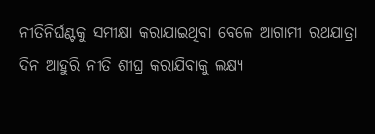ନୀତିନିର୍ଘଣ୍ଟକୁ ସମୀକ୍ଷା କରାଯାଇଥିବା ବେଳେ ଆଗାମୀ ରଥଯାତ୍ରା ଦିନ ଆହୁରି ନୀତି ଶୀଘ୍ର କରାଯିବାକୁ ଲକ୍ଷ୍ୟ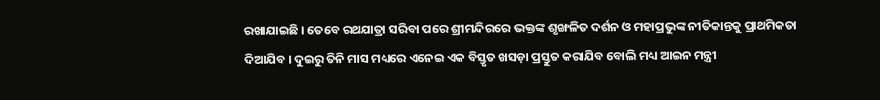ରଖାଯାଇଛି । ତେବେ ରଥଯାତ୍ରା ସରିବା ପରେ ଶ୍ରୀମନ୍ଦିରରେ ଭକ୍ତଙ୍କ ଶୃଙ୍ଖଳିତ ଦର୍ଶନ ଓ ମହାପ୍ରଭୁଙ୍କ ନୀତିକାନ୍ତକୁ ପ୍ରାଥମିକତା ଦିଆଯିବ । ଦୁଇରୁ ତିନି ମାସ ମଧ୍ୟରେ ଏନେଇ ଏକ ବିସ୍ତୃତ ଖସଡ଼ା ପ୍ରସ୍ତୁତ କରାଯିବ ବୋଲି ମଧ୍ୟ ଆଇନ ମନ୍ତ୍ରୀ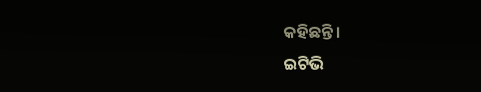କହିଛନ୍ତି ।
ଇଟିଭି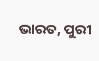ଭାରତ, ପୁରୀ